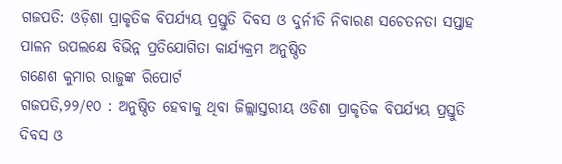ଗଜପତି: ଓଡ଼ିଶା ପ୍ରାକୃତିକ ବିପର୍ଯ୍ୟୟ ପ୍ରସ୍ତୁତି ଦିବସ ଓ ଦୁର୍ନୀତି ନିବାରଣ ସଚେତନତା ସପ୍ତାହ ପାଳନ ଉପଲକ୍ଷେ ବିଭିନ୍ନ ପ୍ରତିଯୋଗିତା କାର୍ଯ୍ୟକ୍ରମ ଅନୁଷ୍ଠିତ
ଗଣେଶ କୁମାର ରାଜୁଙ୍କ ରିପୋର୍ଟ
ଗଜପତି,୨୨/୧୦ : ଅନୁଷ୍ଠିତ ହେବାକୁ ଥିବା ଜିଲ୍ଲାସ୍ତରୀୟ ଓଡିଶା ପ୍ରାକୃତିକ ବିପର୍ଯ୍ୟୟ ପ୍ରସ୍ତୁତି ଦିବସ ଓ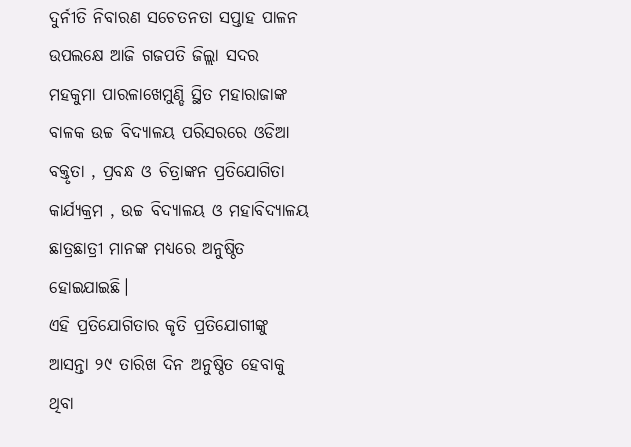ଦୁର୍ନୀତି ନିବାରଣ ସଚେତନତା ସପ୍ତାହ ପାଳନ ଉପଲକ୍ଷେ ଆଜି ଗଜପତି ଜିଲ୍ଲା ସଦର ମହକୁମା ପାରଳାଖେମୁଣ୍ଡି ସ୍ଥିତ ମହାରାଜାଙ୍କ ବାଳକ ଉଚ୍ଚ ବିଦ୍ୟାଳୟ ପରିସରରେ ଓଡିଆ ବକ୍ତୃତା , ପ୍ରବନ୍ଧ ଓ ଚିତ୍ରାଙ୍କନ ପ୍ରତିଯୋଗିତା କାର୍ଯ୍ୟକ୍ରମ , ଉଚ୍ଚ ବିଦ୍ୟାଳୟ ଓ ମହାବିଦ୍ୟାଳୟ ଛାତ୍ରଛାତ୍ରୀ ମାନଙ୍କ ମଧ୍ୟରେ ଅନୁଷ୍ଠିତ ହୋଇଯାଇଛି।
ଏହି ପ୍ରତିଯୋଗିତାର କୃତି ପ୍ରତିଯୋଗୀଙ୍କୁ ଆସନ୍ତା ୨୯ ତାରିଖ ଦିନ ଅନୁଷ୍ଠିତ ହେବାକୁ ଥିବା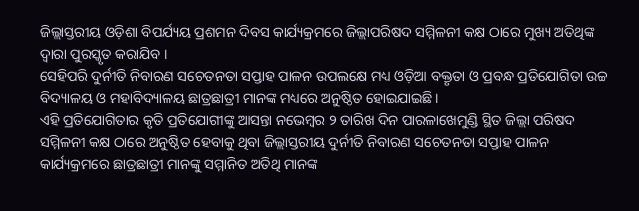ଜିଲ୍ଲାସ୍ତରୀୟ ଓଡ଼ିଶା ବିପର୍ଯ୍ୟୟ ପ୍ରଶମନ ଦିବସ କାର୍ଯ୍ୟକ୍ରମରେ ଜିଲ୍ଲାପରିଷଦ ସମ୍ମିଳନୀ କକ୍ଷ ଠାରେ ମୁଖ୍ୟ ଅତିଥିଙ୍କ ଦ୍ୱାରା ପୁରସ୍କୃତ କରାଯିବ ।
ସେହିପରି ଦୁର୍ନୀତି ନିବାରଣ ସଚେତନତା ସପ୍ତାହ ପାଳନ ଉପଲକ୍ଷେ ମଧ୍ୟ ଓଡ଼ିଆ ବକ୍ତୃତା ଓ ପ୍ରବନ୍ଧ ପ୍ରତିଯୋଗିତା ଉଚ୍ଚ ବିଦ୍ୟାଳୟ ଓ ମହାବିଦ୍ୟାଳୟ ଛାତ୍ରଛାତ୍ରୀ ମାନଙ୍କ ମଧ୍ୟରେ ଅନୁଷ୍ଠିତ ହୋଇଯାଇଛି।
ଏହି ପ୍ରତିଯୋଗିତାର କୃତି ପ୍ରତିଯୋଗୀଙ୍କୁ ଆସନ୍ତା ନଭେମ୍ବର ୨ ତାରିଖ ଦିନ ପାରଳାଖେମୁଣ୍ଡି ସ୍ଥିତ ଜିଲ୍ଲା ପରିଷଦ ସମ୍ମିଳନୀ କକ୍ଷ ଠାରେ ଅନୁଷ୍ଠିତ ହେବାକୁ ଥିବା ଜିଲ୍ଲାସ୍ତରୀୟ ଦୁର୍ନୀତି ନିବାରଣ ସଚେତନତା ସପ୍ତାହ ପାଳନ କାର୍ଯ୍ୟକ୍ରମରେ ଛାତ୍ରଛାତ୍ରୀ ମାନଙ୍କୁ ସମ୍ମାନିତ ଅତିଥି ମାନଙ୍କ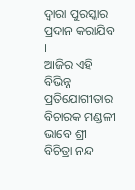ଦ୍ବାରା ପୁରସ୍କାର ପ୍ରଦାନ କରାଯିବ ।
ଆଜିର ଏହି ବିଭିନ୍ନ ପ୍ରତିଯୋଗୀତାର ବିଚାରକ ମଣ୍ଡଳୀ ଭାବେ ଶ୍ରୀ ବିଚିତ୍ରା ନନ୍ଦ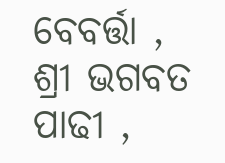ବେବର୍ତ୍ତା , ଶ୍ରୀ ଭଗବତ ପାଢୀ ,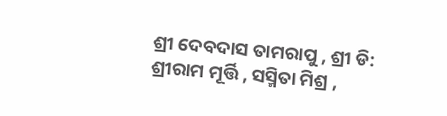ଶ୍ରୀ ଦେବଦାସ ତାମରାପୁ , ଶ୍ରୀ ଡି: ଶ୍ରୀରାମ ମୂର୍ତ୍ତି , ସସ୍ମିତା ମିଶ୍ର ,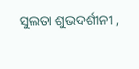ସୁଲତା ଶୁଭଦର୍ଶୀନୀ ,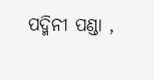ପଦ୍ମିନୀ ପଣ୍ଡା ,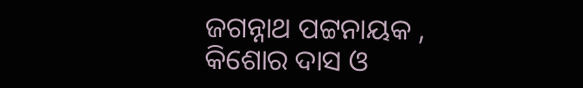ଜଗନ୍ନାଥ ପଟ୍ଟନାୟକ , କିଶୋର ଦାସ ଓ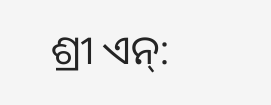ଶ୍ରୀ ଏନ୍: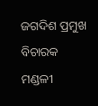ଜଗଦିଶ ପ୍ରମୁଖ ବିଚାରକ ମଣ୍ଡଳୀ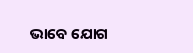ଭାବେ ଯୋଗ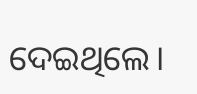ଦେଇଥିଲେ।